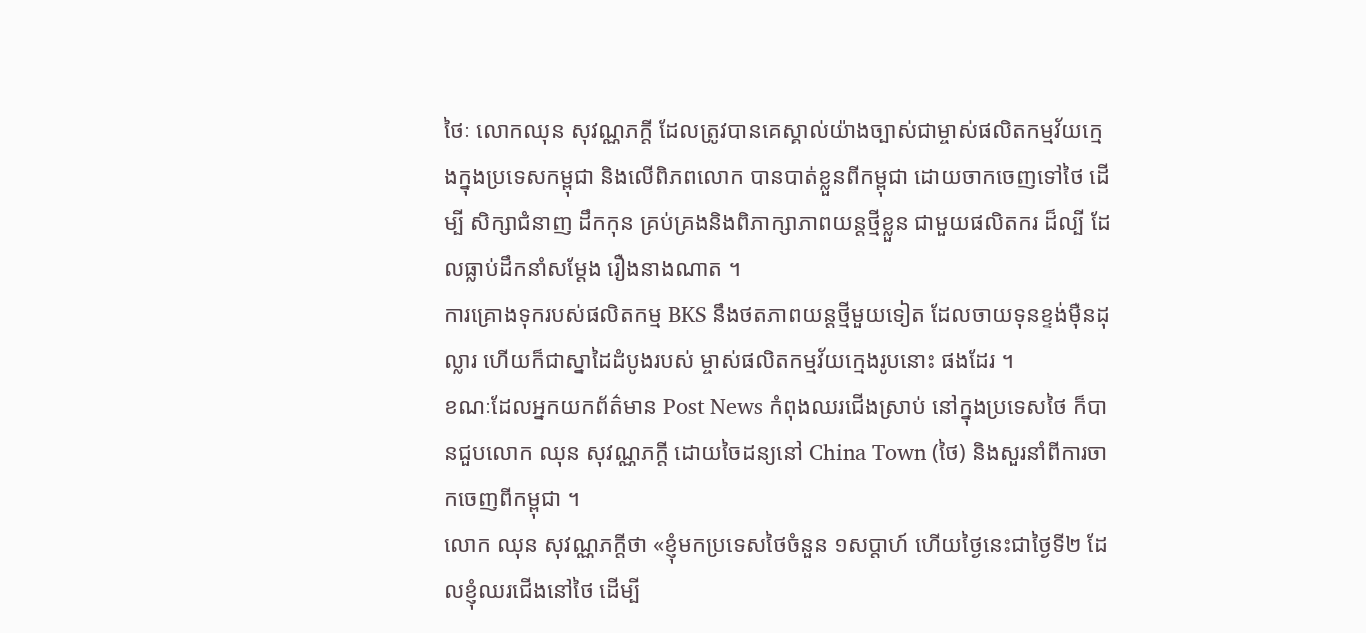ថៃៈ លោកឈុន សុវណ្ណភក្តី ដែលត្រូវបានគេស្គាល់យ៉ាងច្បាស់ជាម្ចាស់ផលិតកម្មវ័យក្មេងក្នុងប្រទេសកម្ពុជា និងលើពិភពលោក បានបាត់ខ្លួនពីកម្ពុជា ដោយចាកចេញទៅថៃ ដើម្បី សិក្សាជំនាញ ដឹកកុន គ្រប់គ្រងនិងពិភាក្សាភាពយន្តថ្មីខ្លួន ជាមួយផលិតករ ដ៏ល្បី ដែលធ្លាប់ដឹកនាំសម្តែង រឿងនាងណាត ។
ការគ្រោងទុករបស់ផលិតកម្ម BKS នឹងថតភាពយន្តថ្មីមួយទៀត ដែលចាយទុនខ្ទង់ម៉ឺនដុល្លារ ហើយក៏ជាស្នាដៃដំបូងរបស់ ម្ចាស់ផលិតកម្មវ័យក្មេងរូបនោះ ផងដែរ ។
ខណៈដែលអ្នកយកព័ត៌មាន Post News កំពុងឈរជើងស្រាប់ នៅក្នុងប្រទេសថៃ ក៏បានជួបលោក ឈុន សុវណ្ណភក្តី ដោយចៃដន្យនៅ China Town (ថៃ) និងសួរនាំពីការចាកចេញពីកម្ពុជា ។
លោក ឈុន សុវណ្ណភក្តីថា «ខ្ញុំមកប្រទេសថៃចំនួន ១សប្តាហ៍ ហើយថ្ងៃនេះជាថ្ងៃទី២ ដែលខ្ញុំឈរជើងនៅថៃ ដើម្បី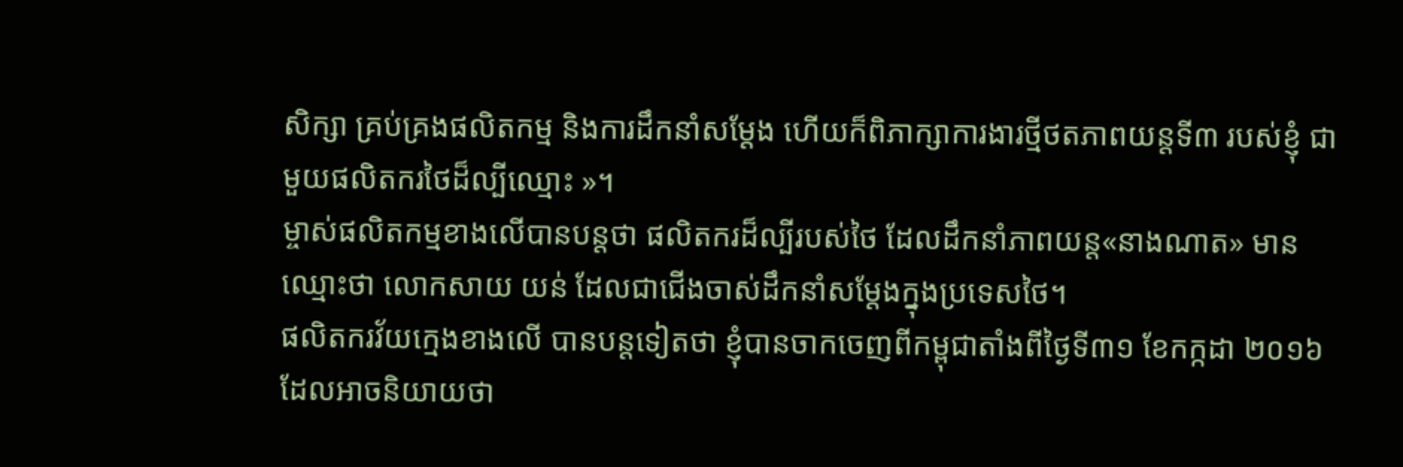សិក្សា គ្រប់គ្រងផលិតកម្ម និងការដឹកនាំសម្តែង ហើយក៏ពិភាក្សាការងារថ្មីថតភាពយន្តទី៣ របស់ខ្ញុំ ជាមួយផលិតករថៃដ៏ល្បីឈ្មោះ »។
ម្ចាស់ផលិតកម្មខាងលើបានបន្តថា ផលិតករដ៏ល្បីរបស់ថៃ ដែលដឹកនាំភាពយន្ត«នាងណាត» មានឈ្មោះថា លោកសាយ យន់ ដែលជាជើងចាស់ដឹកនាំសម្តែងក្នុងប្រទេសថៃ។
ផលិតករវ័យក្មេងខាងលើ បានបន្តទៀតថា ខ្ញុំបានចាកចេញពីកម្ពុជាតាំងពីថ្ងៃទី៣១ ខែកក្កដា ២០១៦ ដែលអាចនិយាយថា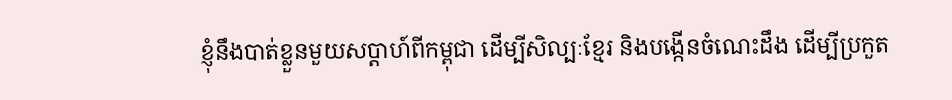ខ្ញុំនឹងបាត់ខ្លួនមួយសប្តាហ៍ពីកម្ពុជា ដើម្បីសិល្បៈខ្មែរ និងបង្កើនចំណេះដឹង ដើម្បីប្រកួត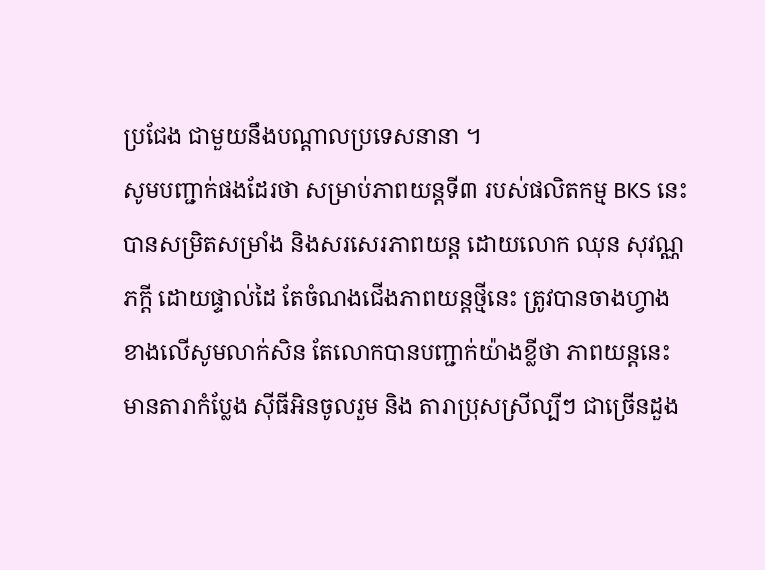ប្រជែង ជាមួយនឹងបណ្តាលប្រទេសនានា ។
សូមបញ្ជាក់ផងដែរថា សម្រាប់ភាពយន្តទី៣ របស់ផលិតកម្ម BKS នេះ បានសម្រិតសម្រាំង និងសរសេរភាពយន្ត ដោយលោក ឈុន សុវណ្ណភក្តី ដោយផ្ទាល់ដៃ តែចំណងជើងភាពយន្តថ្មីនេះ ត្រូវបានចាងហ្វាងខាងលើសូមលាក់សិន តែលោកបានបញ្ជាក់យ៉ាងខ្លីថា ភាពយន្តនេះ មានតារាកំប្លែង ស៊ីធីអិនចូលរួម និង តារាប្រុសស្រីល្បីៗ ជាច្រើនដួង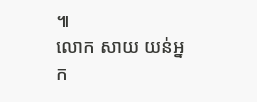៕
លោក សាយ យន់អ្នក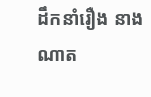ដឹកនាំរឿង នាងណាត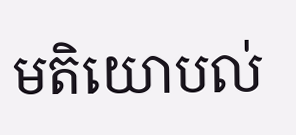មតិយោបល់